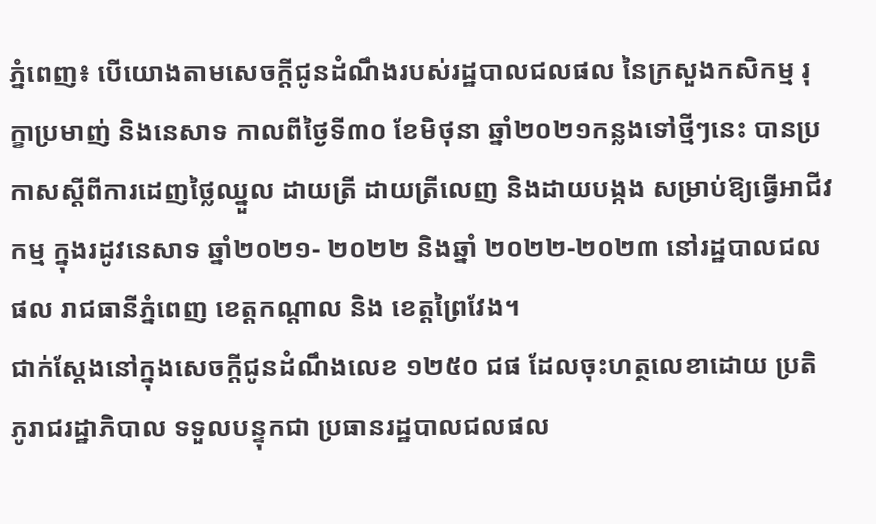ភ្នំពេញ៖ បេីយោងតាមសេចក្តីជូនដំណឹងរបស់រដ្ឋបាលជលផល នៃក្រសួងកសិកម្ម រុក្ខាប្រមាញ់ និងនេសាទ កាលពីថ្ងៃទី៣០ ខែមិថុនា ឆ្នាំ២០២១កន្លងទៅថ្មីៗនេះ បានប្រកាសស្តីពីការដេញថ្លៃឈ្នួល ដាយត្រី ដាយត្រីលេញ និងដាយបង្កង សម្រាប់ឱ្យធ្វើអាជីវកម្ម ក្នុងរដូវនេសាទ ឆ្នាំ២០២១- ២០២២ និងឆ្នាំ ២០២២-២០២៣ នៅរដ្ឋបាលជលផល រាជធានីភ្នំពេញ ខេត្តកណ្តាល និង ខេត្តព្រៃវែង។
ជាក់ស្ដែងនៅក្នុងសេចក្តីជូនដំណឹងលេខ ១២៥០ ជផ ដែលចុះហត្ថលេខាដោយ ប្រតិភូរាជរដ្ឋាភិបាល ទទួលបន្ទុកជា ប្រធានរដ្ឋបាលជលផល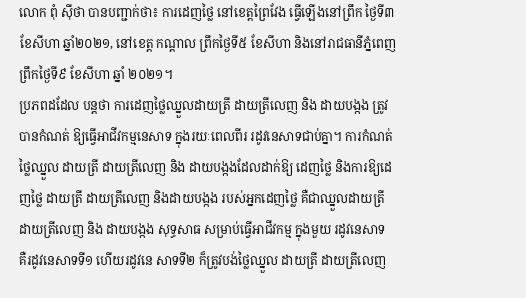លោក ពុំ ស៊ីថា បានបញ្ជាក់ថា៖ ការដេញថ្លៃ នៅខេត្តព្រៃវែង ធ្វើឡើងនៅព្រឹក ថ្ងៃទី៣ ខែសីហា ឆ្នាំ២០២១, នៅខេត្ត កណ្តាល ព្រឹកថ្ងៃទី៥ ខែសីហា និងនៅរាជធានីភ្នំពេញ ព្រឹកថ្ងៃទី៩ ខែសីហា ឆ្នាំ ២០២១។
ប្រភពដដែល បន្តថា ការដេញថ្លៃឈ្នួលដាយត្រី ដាយត្រីលេញ និង ដាយបង្កង ត្រូវបានកំណត់ ឱ្យធ្វើអាជីវកម្មនេសាទ ក្នុងរយៈពេលពីរ រដូវនេសាទជាប់គ្នា។ ការកំណត់ថ្លៃឈ្នួល ដាយត្រី ដាយត្រីលេញ និង ដាយបង្កងដែលដាក់ឱ្យ ដេញថ្លៃ និងការឱ្យដេញថ្លៃ ដាយត្រី ដាយត្រីលេញ និងដាយបង្កង របស់អ្នកដេញថ្លៃ គឺជាឈ្នួលដាយត្រី ដាយត្រីលេញ និង ដាយបង្កង សុទ្ធសាធ សម្រាប់ធ្វើអាជីវកម្ម ក្នុងមួយ រដូវនេសាទ គឺរដូវនេសាទទី១ ហើយរដូវនេ សាទទី២ ក៏ត្រូវបង់ថ្លៃឈ្នួល ដាយត្រី ដាយត្រីលេញ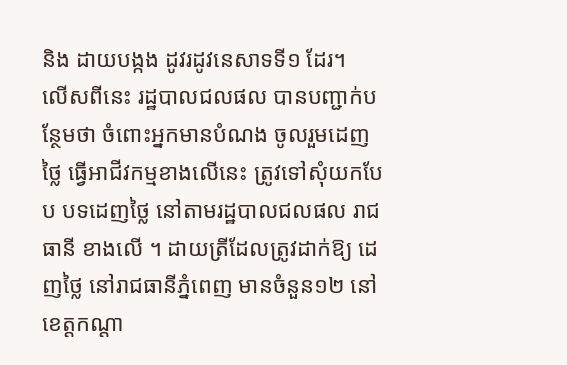និង ដាយបង្កង ដូវរដូវនេសាទទី១ ដែរ។
លើសពីនេះ រដ្ឋបាលជលផល បានបញ្ជាក់បន្ថែមថា ចំពោះអ្នកមានបំណង ចូលរួមដេញថ្លៃ ធ្វើអាជីវកម្មខាងលើនេះ ត្រូវទៅសុំយកបែប បទដេញថ្លៃ នៅតាមរដ្ឋបាលជលផល រាជធានី ខាងលើ ។ ដាយត្រីដែលត្រូវដាក់ឱ្យ ដេញថ្លៃ នៅរាជធានីភ្នំពេញ មានចំនួន១២ នៅខេត្តកណ្តា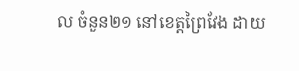ល ចំនួន២១ នៅខេត្តព្រៃវែង ដាយ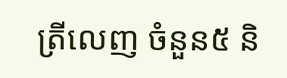ត្រីលេញ ចំនួន៥ និ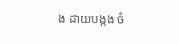ង ដាយបង្កង ចំ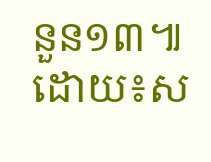នួន១៣៕ដោយ៖ស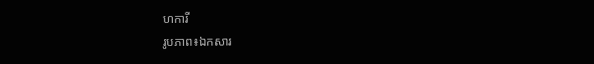ហការី
រូបភាព៖ឯកសារ